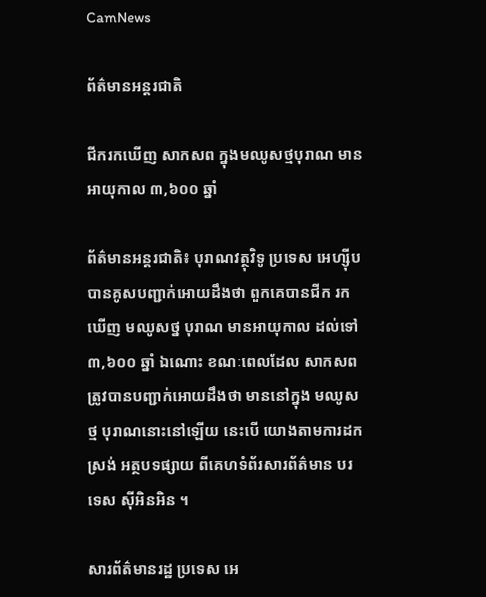CamNews

ព័ត៌មានអន្តរជាតិ

ជីករកឃើញ សាកសព ក្នុងមឈូសថ្មបុរាណ មានអាយុកាល ៣,៦០០ ឆ្នាំ

ព័ត៌មានអន្តរជាតិ៖ បុរាណវត្ថុវិទូ ប្រទេស អេហ្ស៊ីប បានគូសបញ្ជាក់អោយដឹងថា ពួកគេបានជីក រកឃើញ មឈូសថ្ន បុរាណ មានអាយុកាល ដល់ទៅ ៣,៦០០ ឆ្នាំ ឯណោះ ខណៈពេលដែល សាកសព ត្រូវបានបញ្ជាក់អោយដឹងថា មាននៅក្នុង មឈូសថ្ម បុរាណនោះនៅឡើយ នេះបើ យោងតាមការដកស្រង់ អត្ថបទផ្សាយ ពីគេហទំព័រសារព័ត៌មាន បរទេស ស៊ីអិនអិន ។

សារព័ត៌មានរដ្ឋ ប្រទេស អេ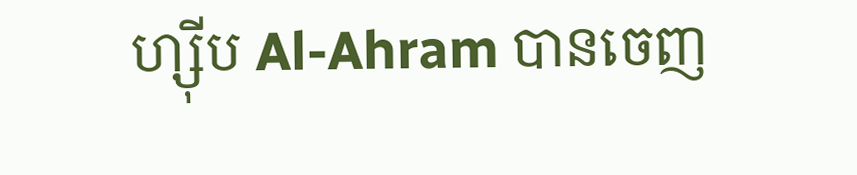ហ្ស៊ីប Al-Ahram បានចេញ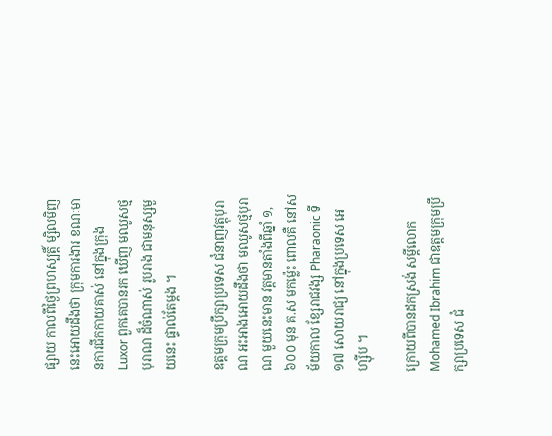ផ្សាយ កាលពីថ្ងៃព្រហស្បត្តិ៍ ម្សិលមិញ នេះអោយដឹងថា ក្រុមការងារ ខណៈមានការជីកកាយគាស់ នៅក្នុងក្រុង Luxor ពួកគេបានរក ឃើញ មឈូសថ្មបុរាណ ដ៏ចំណាស់ រូបរាង ជាមនុស្សមួយនេះ ផ្ទាល់តែម្តង ។

ឧត្តមក្រុមប្រឹក្សាប្រទេស ជំនាញវត្តុបុរាណ អះអាងអោយដឹងថា មឈូសថ្មបុរាណ មួយនេះមាន វត្តមានតាំងពីឆ្នាំ ១,៦០០ មុន គ.ស មកម្ល៉េះ ពោលគឺ នៅសម័យកាល ខ្សែរាជវង្ស Pharaonic ទី ១៧ សោយរាជ្យ នៅក្នុងប្រទេស អេហ្ស៊ីប ។

ក្រោយពីបានដកស្រង់ សម្តីលោក Mohamed Ibrahim ជាឧត្តមក្រុមប្រឹក្សាប្រទេស ជំ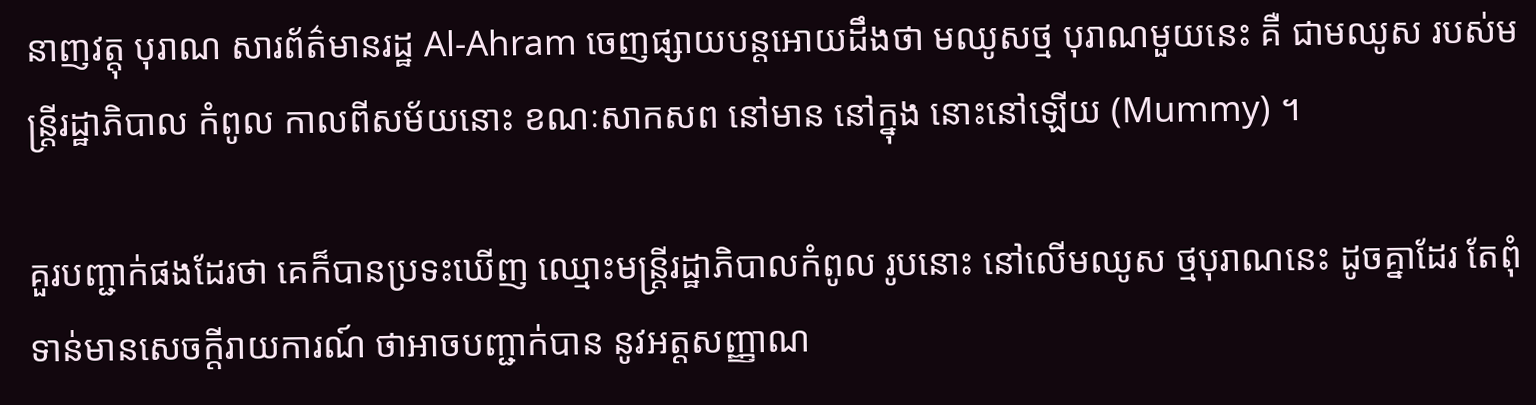នាញវត្តុ បុរាណ សារព័ត៌មានរដ្ឋ Al-Ahram ចេញផ្សាយបន្តអោយដឹងថា មឈូសថ្ម បុរាណមួយនេះ គឺ ជាមឈូស របស់មន្រ្តីរដ្ឋាភិបាល កំពូល កាលពីសម័យនោះ ខណៈសាកសព នៅមាន នៅក្នុង នោះនៅឡើយ (Mummy) ។

គួរបញ្ជាក់ផងដែរថា គេក៏បានប្រទះឃើញ ឈ្មោះមន្រ្តីរដ្ឋាភិបាលកំពូល រូបនោះ នៅលើមឈូស ថ្មបុរាណនេះ ដូចគ្នាដែរ តែពុំទាន់មានសេចក្តីរាយការណ៍ ថាអាចបញ្ជាក់បាន នូវអត្តសញ្ញាណ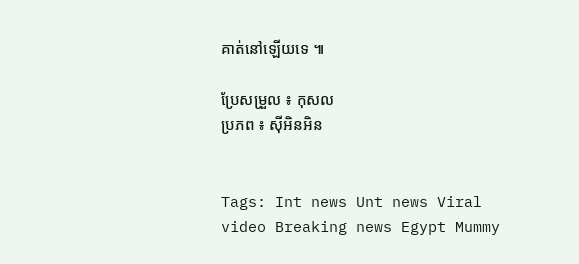គាត់នៅឡើយទេ ៕

ប្រែសម្រួល ៖ កុសល
ប្រភព ៖ ស៊ីអិនអិន


Tags: Int news Unt news Viral video Breaking news Egypt Mummy